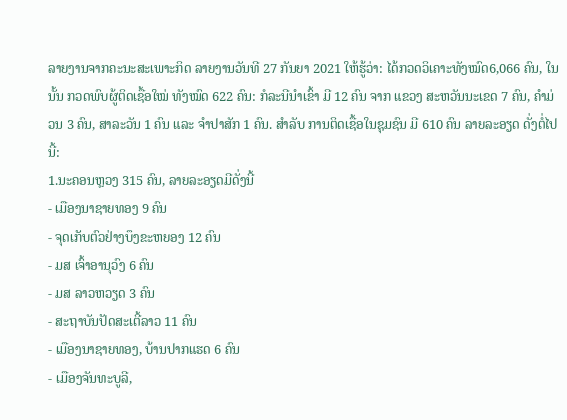ລາຍງານຈາກຄະນະສະເພາະກິດ ລາຍງານວັນທີ 27 ກັນຍາ 2021 ໃຫ້ຮູ້ວ່າ: ໄດ້ກວດວິເຄາະທັງໝົດ6,066 ຄົນ, ໃນນັ້ນ ກວດພົບຜູ້ຕິດເຊື້ອໃໝ່ ທັງໝົດ 622 ຄົນ: ກໍລະນີນໍາເຂົ້າ ມີ 12 ຄົນ ຈາກ ແຂວງ ສະຫວັນນະເຂດ 7 ຄົນ, ຄໍາມ່ວນ 3 ຄົນ, ສາລະວັນ 1 ຄົນ ແລະ ຈໍາປາສັກ 1 ຄົນ. ສຳລັບ ການຕິດເຊື້ອໃນຊຸມຊົນ ມີ 610 ຄົນ ລາຍລະອຽດ ດັ່ງຕໍ່ໄປນີ້:
1.ນະຄອນຫຼວງ 315 ຄົນ, ລາຍລະອຽດມີດັ່ງນີ້
- ເມືອງນາຊາຍທອງ 9 ຄົນ
- ຈຸດເກັບຕົວຢ່າງບຶງຂະຫຍອງ 12 ຄົນ
- ມສ ເຈົ້າອານຸວົງ 6 ຄົນ
- ມສ ລາວຫວຽດ 3 ຄົນ
- ສະຖາບັນປັດສະເຕີ້ລາວ 11 ຄົນ
- ເມືອງນາຊາຍທອງ, ບ້ານປາກແຮດ 6 ຄົນ
- ເມືອງຈັນທະບູລີ,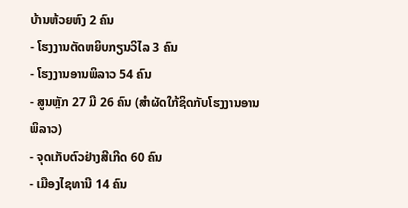ບ້ານຫ້ວຍຫົງ 2 ຄົນ
- ໂຮງງານຕັດຫຍິບກຽນວິໄລ 3 ຄົນ
- ໂຮງງານອານພິລາວ 54 ຄົນ
- ສູນຫຼັກ 27 ມີ 26 ຄົນ (ສຳຜັດໃກ້ຊິດກັບໂຮງງານອານພິລາວ)
- ຈຸດເກັບຕົວຢ່າງສີເກີດ 60 ຄົນ
- ເມືອງໄຊທານີ 14 ຄົນ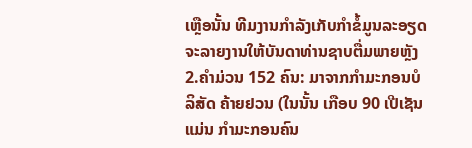ເຫຼືອນັ້ນ ທີມງານກຳລັງເກັບກຳຂໍ້ມູນລະອຽດ ຈະລາຍງານໃຫ້ບັນດາທ່ານຊາບຕື່ມພາຍຫຼັງ
2.ຄຳມ່ວນ 152 ຄົນ: ມາຈາກກຳມະກອນບໍລິສັດ ຄ້າຍຢວນ (ໃນນັ້ນ ເກືອບ 90 ເປີເຊັນ ແມ່ນ ກຳມະກອນຄົນ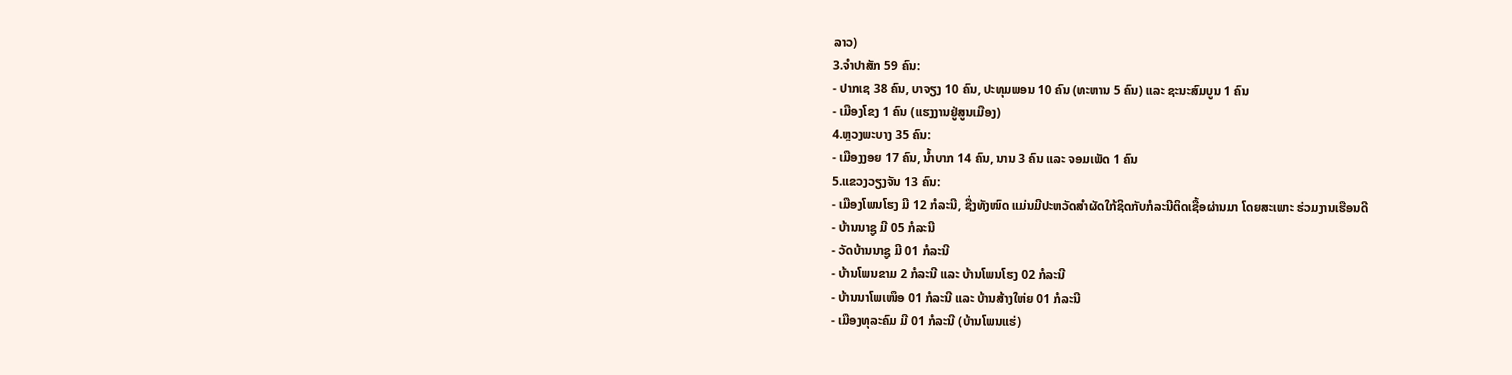ລາວ)
3.ຈໍາປາສັກ 59 ຄົນ:
- ປາກເຊ 38 ຄົນ, ບາຈຽງ 10 ຄົນ, ປະທຸມພອນ 10 ຄົນ (ທະຫານ 5 ຄົນ) ແລະ ຊະນະສົມບູນ 1 ຄົນ
- ເມືອງໂຂງ 1 ຄົນ (ແຮງງານຢູ່ສູນເມືອງ)
4.ຫຼວງພະບາງ 35 ຄົນ:
- ເມືອງງອຍ 17 ຄົນ, ນ້ຳບາກ 14 ຄົນ, ນານ 3 ຄົນ ແລະ ຈອມເພັດ 1 ຄົນ
5.ແຂວງວຽງຈັນ 13 ຄົນ:
- ເມືອງໂພນໂຮງ ມີ 12 ກໍລະນີ, ຊື່ງທັງໜົດ ແມ່ນມີປະຫວັດສໍາຜັດໃກ້ຊິດກັບກໍລະນີຕິດເຊື້ອຜ່ານມາ ໂດຍສະເພາະ ຮ່ວມງານເຮືອນດີ
- ບ້ານນາຊູ ມີ 05 ກໍລະນີ
- ວັດບ້ານນາຊູ ມີ 01 ກໍລະນີ
- ບ້ານໂພນຂາມ 2 ກໍລະນີ ແລະ ບ້ານໂພນໂຮງ 02 ກໍລະນີ
- ບ້ານນາໂພເໜຶອ 01 ກໍລະນີ ແລະ ບ້ານສ້າງໃຫ່ຍ 01 ກໍລະນີ
- ເມືອງທຸລະຄົມ ມີ 01 ກໍລະນີ (ບ້ານໂພນແຮ່)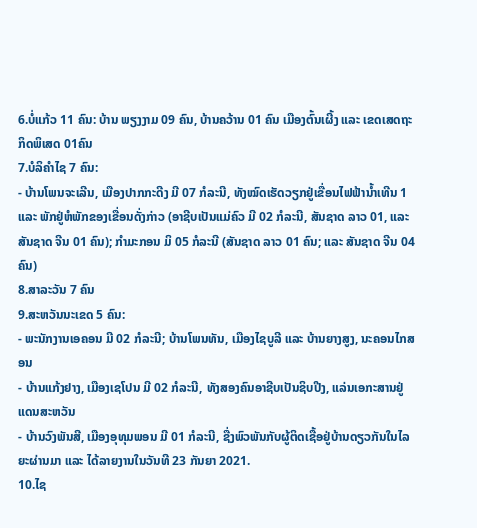6.ບໍ່ແກ້ວ 11 ຄົນ: ບ້ານ ພຽງງາມ 09 ຄົນ, ບ້ານຄວ້ານ 01 ຄົນ ເມືອງຕົ້ນເຜີ້ງ ແລະ ເຂດເສດຖະກິດພິເສດ 01ຄົນ
7.ບໍລິຄໍາໄຊ 7 ຄົນ:
- ບ້ານໂພນຈະເລີນ, ເມືອງປາກກະດີງ ມີ 07 ກໍລະນີ, ທັງໝົດເຮັດວຽກຢູ່ເຂື່ອນໄຟຟ້ານ້ຳເທີນ 1 ແລະ ພັກຢູ່ຫໍພັກຂອງເຂື່ອນດັ່ງກ່າວ (ອາຊີບເປັນແມ່ຄົວ ມີ 02 ກໍລະນີ, ສັນຊາດ ລາວ 01, ແລະ ສັນຊາດ ຈີນ 01 ຄົນ); ກໍາມະກອນ ມິ 05 ກໍລະນີ (ສັນຊາດ ລາວ 01 ຄົນ; ແລະ ສັນຊາດ ຈີນ 04 ຄົນ)
8.ສາລະວັນ 7 ຄົນ
9.ສະຫວັນນະເຂດ 5 ຄົນ:
- ພະນັກງານເອຄອນ ມີ 02 ກໍລະນີ; ບ້ານໂພນທັນ, ເມືອງໄຊບູລີ ແລະ ບ້ານຍາງສູງ, ນະຄອນໄກສອນ
- ບ້ານແກ້ງຢາງ, ເມືອງເຊໂປນ ມີ 02 ກໍລະນີ, ທັງສອງຄົນອາຊີບເປັນຊິບປີງ, ແລ່ນເອກະສານຢູ່ແດນສະຫວັນ
- ບ້ານວົງພັນສີ, ເມືອງອຸທຸມພອນ ມີ 01 ກໍລະນີ, ຊື່ງພົວພັນກັບຜູ້ຕິດເຊື້ອຢູ່ບ້ານດຽວກັນໃນໄລຍະຜ່ານມາ ແລະ ໄດ້ລາຍງານໃນວັນທີ 23 ກັນຍາ 2021.
10.ໄຊ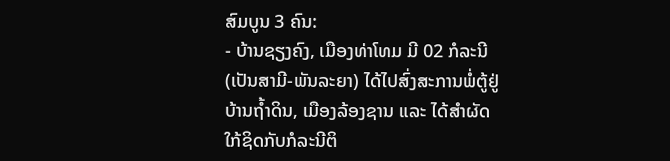ສົມບູນ 3 ຄົນ:
- ບ້ານຊຽງຄົງ, ເມືອງທ່າໂທມ ມີ 02 ກໍລະນີ (ເປັນສາມີ-ພັນລະຍາ) ໄດ້ໄປສົ່ງສະການພໍ່ຕູ້ຢູ່ບ້ານຖໍ້າດິນ, ເມືອງລ້ອງຊານ ແລະ ໄດ້ສໍາຜັດໃກ້ຊິດກັບກໍລະນີຕິ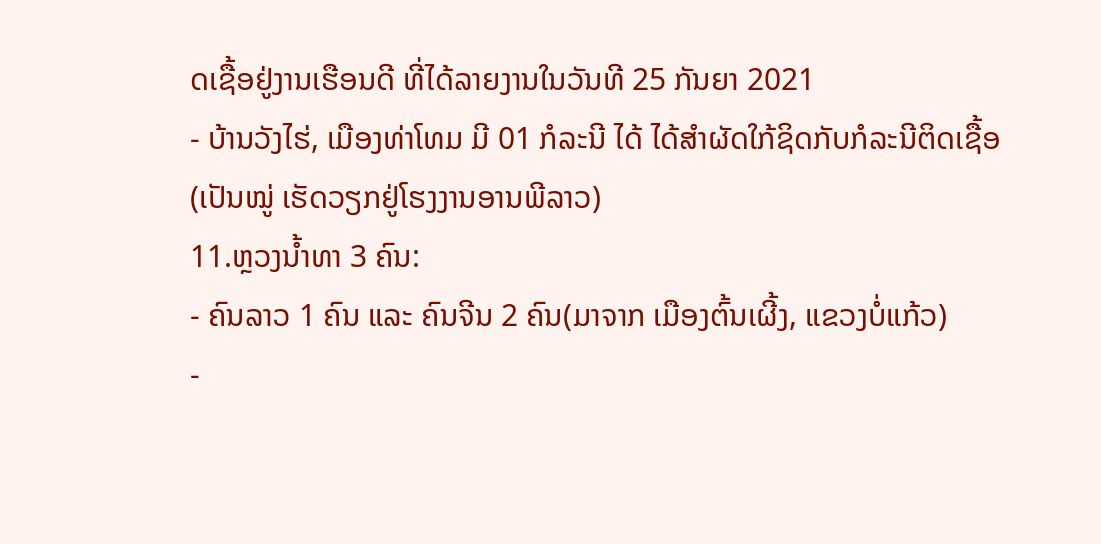ດເຊື້ອຢູ່ງານເຮືອນດີ ທີ່ໄດ້ລາຍງານໃນວັນທີ 25 ກັນຍາ 2021
- ບ້ານວັງໄຮ່, ເມືອງທ່າໂທມ ມີ 01 ກໍລະນີ ໄດ້ ໄດ້ສໍາຜັດໃກ້ຊິດກັບກໍລະນີຕິດເຊື້ອ (ເປັນໝູ່ ເຮັດວຽກຢູ່ໂຮງງານອານພີລາວ)
11.ຫຼວງນໍ້າທາ 3 ຄົນ:
- ຄົນລາວ 1 ຄົນ ແລະ ຄົນຈີນ 2 ຄົນ(ມາຈາກ ເມືອງຕົ້ນເຜີ້ງ, ແຂວງບໍ່ແກ້ວ)
-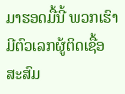ມາຮອດມື້ນີ້ ພວກເຮົາມີຕົວເລກຜູ້ຕິດເຊື້ອສະສົມ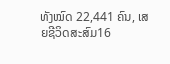ທັງໝົດ 22,441 ຄົນ, ເສຍຊີວິດສະສົມ16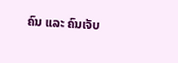ຄົນ ແລະ ຄົນເຈັບ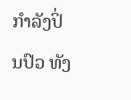ກໍາລັງປິ່ນປົວ ທັງ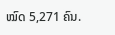ໝົດ 5,271 ຄົນ.